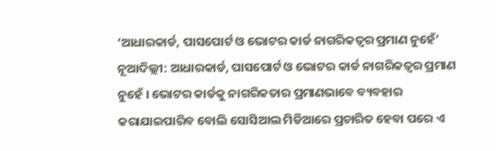‘ଆଧାରକାର୍ଡ, ପାସପୋର୍ଟ ଓ ଭୋଟର କାର୍ଡ ନାଗରିକତ୍ୱର ପ୍ରମାଣ ନୁହେଁ’
ନୂଆଦିଲ୍ଲୀ: ଆଧାରକାର୍ଡ, ପାସପୋର୍ଟ ଓ ଭୋଟର କାର୍ଡ ନାଗରିକତ୍ୱର ପ୍ରମାଣ ନୁହେଁ । ଭୋଟର କାର୍ଡକୁ ନାଗରିକତାର ପ୍ରମାଣଭାବେ ବ୍ୟବହାର କରାଯାଇପାରିବ ବୋଲି ସୋସିଆଲ ମିଡିଆରେ ପ୍ରଚାରିତ ହେବା ପରେ ଏ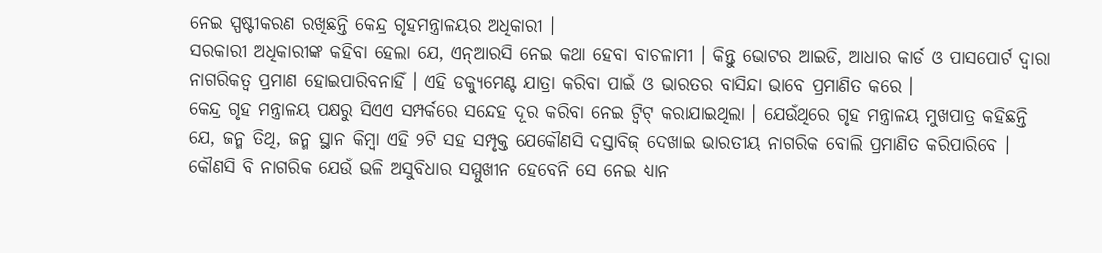ନେଇ ସ୍ପଷ୍ଟୀକରଣ ରଖିଛନ୍ତି କେନ୍ଦ୍ର ଗୃହମନ୍ତ୍ରାଳୟର ଅଧିକାରୀ ।
ସରକାରୀ ଅଧିକାରୀଙ୍କ କହିବା ହେଲା ଯେ, ଏନ୍ଆରସି ନେଇ କଥା ହେବା ବାଚଳାମୀ । କିନ୍ତୁ ଭୋଟର ଆଇଡି, ଆଧାର କାର୍ଡ ଓ ପାସପୋର୍ଟ ଦ୍ୱାରା ନାଗରିକତ୍ୱ ପ୍ରମାଣ ହୋଇପାରିବନାହିଁ । ଏହି ଡକ୍ୟୁମେଣ୍ଟ ଯାତ୍ରା କରିବା ପାଇଁ ଓ ଭାରତର ବାସିନ୍ଦା ଭାବେ ପ୍ରମାଣିତ କରେ ।
କେନ୍ଦ୍ର ଗୃହ ମନ୍ତ୍ରାଳୟ ପକ୍ଷରୁ ସିଏଏ ସମ୍ପର୍କରେ ସନ୍ଦେହ ଦୂର କରିବା ନେଇ ଟ୍ୱିଟ୍ କରାଯାଇଥିଲା । ଯେଉଁଥିରେ ଗୃହ ମନ୍ତ୍ରାଳୟ ମୁଖପାତ୍ର କହିଛନ୍ତି ଯେ, ଜନ୍ମ ତିଥି, ଜନ୍ମ ସ୍ଥାନ କିମ୍ୱା ଏହି ୨ଟି ସହ ସମ୍ପୃକ୍ତ ଯେକୌଣସି ଦସ୍ତାବିଜ୍ ଦେଖାଇ ଭାରତୀୟ ନାଗରିକ ବୋଲି ପ୍ରମାଣିତ କରିପାରିବେ । କୌଣସି ବି ନାଗରିକ ଯେଉଁ ଭଳି ଅସୁବିଧାର ସମ୍ମୁଖୀନ ହେବେନି ସେ ନେଇ ଧ୍ୟାନ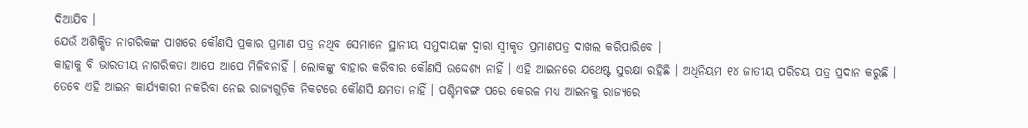ଦିଆଯିବ ।
ଯେଉଁ ଅଶିକ୍ଷିତ ନାଗରିକଙ୍କ ପାଖରେ କୌଣସି ପ୍ରକାର ପ୍ରମାଣ ପତ୍ର ନଥିବ ସେମାନେ ସ୍ଥାନୀୟ ସମୁଦାୟଙ୍କ ଦ୍ୱାରା ସ୍ୱୀକୃତ ପ୍ରମାଣପତ୍ର ଦାଖଲ କରିପାରିବେ ।
କାହାକୁ ବି ଭାରତୀୟ ନାଗରିକତା ଆପେ ଆପେ ମିଳିବନାହିଁ । ଲୋକଙ୍କୁ ବାହାର କରିବାର କୌଣସି ଉଦ୍ଦେଶ୍ୟ ନାହିଁ । ଏହି ଆଇନରେ ଯଥେଷ୍ଟ ସୁରକ୍ଷା ରହିଛି । ଅଧିନିୟମ ୧୪ ଜାତୀୟ ପରିଚୟ ପତ୍ର ପ୍ରଦାନ କରୁଛି ।
ତେବେ ଏହି ଆଇନ କାର୍ଯ୍ୟକାରୀ ନକରିବା ନେଇ ରାଜ୍ୟଗୁଡ଼ିକ ନିକଟରେ କୌଣସି କ୍ଷମତା ନାହିଁ । ପଶ୍ଚିମବଙ୍ଗ ପରେ କେରଳ ମଧ୍ୟ ଆଇନକୁ ରାଜ୍ୟରେ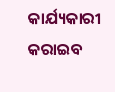କାର୍ଯ୍ୟକାରୀ କରାଇବ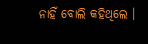ନାହିଁ ବୋଲି କହିଥିଲେ ।